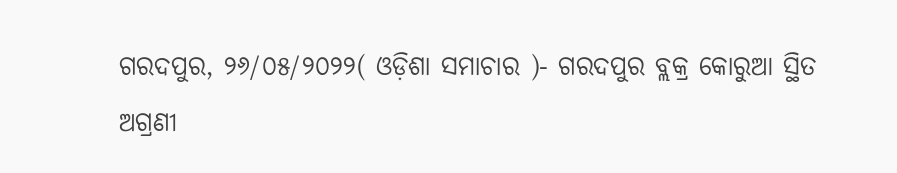ଗରଦପୁର, ୨୬/୦୫/୨୦୨୨( ଓଡ଼ିଶା ସମାଚାର )- ଗରଦପୁର ବ୍ଲକ୍ର କୋରୁଆ ସ୍ଥିତ ଅଗ୍ରଣୀ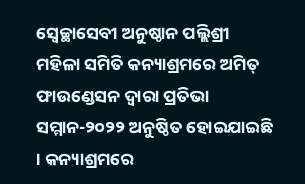ସ୍ୱେଚ୍ଛାସେବୀ ଅନୁଷ୍ଠାନ ପଲ୍ଲିଶ୍ରୀ ମହିଳା ସମିତି କନ୍ୟାଶ୍ରମରେ ଅମିତ୍ ଫାଉଣ୍ଡେସନ ଦ୍ୱାରା ପ୍ରତିଭା ସମ୍ମାନ-୨୦୨୨ ଅନୁଷ୍ଠିତ ହୋଇଯାଇଛି । କନ୍ୟାଶ୍ରମରେ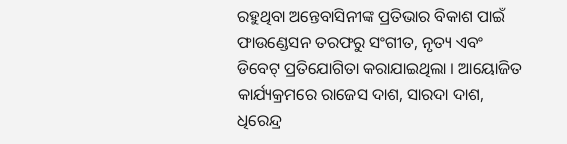ରହୁଥିବା ଅନ୍ତେବାସିନୀଙ୍କ ପ୍ରତିଭାର ବିକାଶ ପାଇଁ ଫାଉଣ୍ଡେସନ ତରଫରୁ ସଂଗୀତ, ନୃତ୍ୟ ଏବଂ ଡିବେଟ୍ ପ୍ରତିଯୋଗିତା କରାଯାଇଥିଲା । ଆୟୋଜିତ କାର୍ଯ୍ୟକ୍ରମରେ ରାଜେସ ଦାଶ, ସାରଦା ଦାଶ, ଧିରେନ୍ଦ୍ର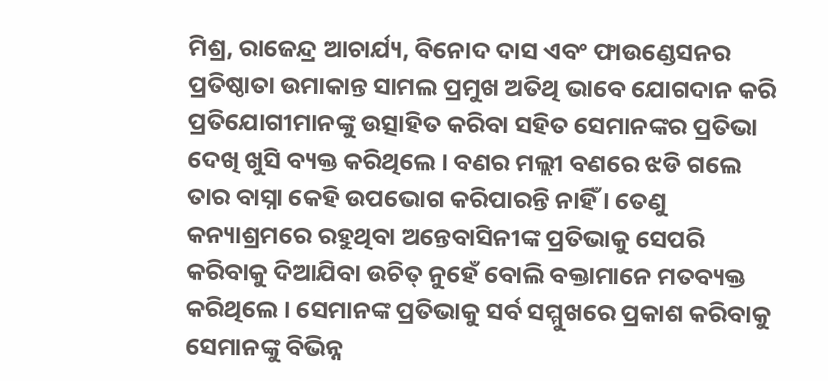ମିଶ୍ର, ରାଜେନ୍ଦ୍ର ଆଚାର୍ଯ୍ୟ, ବିନୋଦ ଦାସ ଏବଂ ଫାଉଣ୍ଡେସନର ପ୍ରତିଷ୍ଠାତା ଉମାକାନ୍ତ ସାମଲ ପ୍ରମୁଖ ଅତିଥି ଭାବେ ଯୋଗଦାନ କରି ପ୍ରତିଯୋଗୀମାନଙ୍କୁ ଉତ୍ସାହିତ କରିବା ସହିତ ସେମାନଙ୍କର ପ୍ରତିଭା ଦେଖି ଖୁସି ବ୍ୟକ୍ତ କରିଥିଲେ । ବଣର ମଲ୍ଲୀ ବଣରେ ଝଡି ଗଲେ ତାର ବାସ୍ନା କେହି ଉପଭୋଗ କରିପାରନ୍ତି ନାହିଁ । ତେଣୁ କନ୍ୟାଶ୍ରମରେ ରହୁଥିବା ଅନ୍ତେବାସିନୀଙ୍କ ପ୍ରତିଭାକୁ ସେପରି କରିବାକୁ ଦିଆଯିବା ଉଚିତ୍ ନୁହେଁ ବୋଲି ବକ୍ତାମାନେ ମତବ୍ୟକ୍ତ କରିଥିଲେ । ସେମାନଙ୍କ ପ୍ରତିଭାକୁ ସର୍ବ ସମ୍ମୁଖରେ ପ୍ରକାଶ କରିବାକୁ ସେମାନଙ୍କୁ ବିଭିନ୍ନ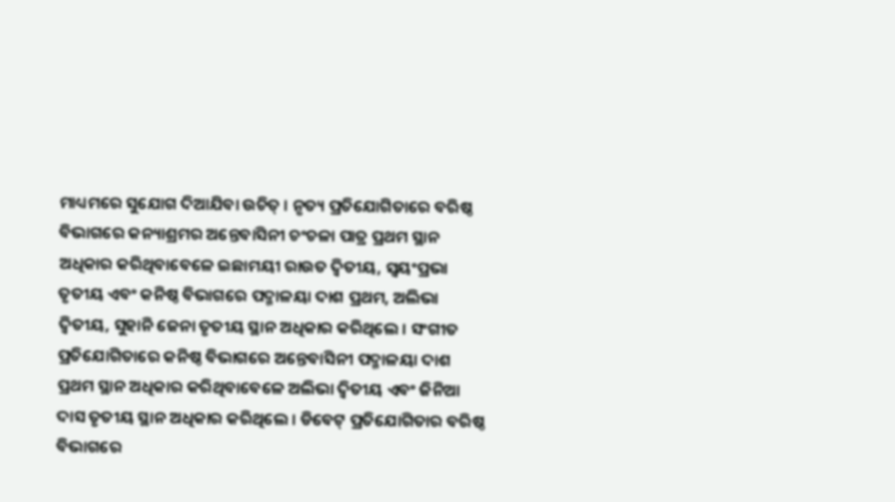ମାଧ୍ୟମରେ ସୁଯୋଗ ଦିଆଯିବା ଉଚିତ୍ । ନୃତ୍ୟ ପ୍ରତିଯୋଗିତାରେ ବରିଷ୍ଠ ବିଭାଗରେ କନ୍ୟାଶ୍ରମର ଅନ୍ତେବାସିନୀ ଚଂଚଳା ପାତ୍ର ପ୍ରଥମ ସ୍ଥାନ ଅଧିକାର କରିଥିବାବେଳେ ଇଛାମୟୀ ରାଉତ ଦ୍ୱିତୀୟ, ସ୍ୱୟଂପ୍ରଭା ତୃତୀୟ ଏବଂ କନିଷ୍ଠ ବିଭାଗରେ ପଦ୍ମାଳୟା ଦାଶ ପ୍ରଥମ, ଅଲିଭା ଦ୍ୱିତୀୟ, ସୁହାନି ଜେନା ତୃତୀୟ ସ୍ଥାନ ଅଧିକାର କରିଥିଲେ । ସଂଗୀତ ପ୍ରତିଯୋଗିତାରେ କନିଷ୍ଠ ବିଭାଗରେ ଅନ୍ତେବାସିନୀ ପଦ୍ମାଳୟା ଦାଶ ପ୍ରଥମ ସ୍ଥାନ ଅଧିକାର କରିଥିବାବେଳେ ଅଲିଭା ଦ୍ୱିତୀୟ ଏବଂ ଜିନିଆ ଦାସ ତୃତୀୟ ସ୍ଥାନ ଅଧିକାର କରିଥିଲେ । ଡିବେଟ୍ ପ୍ରତିଯୋଗିତାର ବରିଷ୍ଠ ବିଭାଗରେ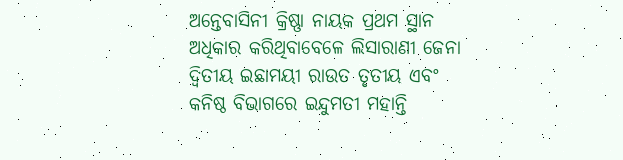ଅନ୍ତେବାସିନୀ କ୍ରିଷ୍ଣା ନାୟକ ପ୍ରଥମ ସ୍ଥାନ ଅଧିକାର କରିଥିବାବେଳେ ଲିସାରାଣୀ ଜେନା ଦ୍ୱିତୀୟ ଇଛାମୟୀ ରାଉତ ତୃତୀୟ ଏବଂ କନିଷ୍ଠ ବିଭାଗରେ ଇନ୍ଦୁମତୀ ମହାନ୍ତି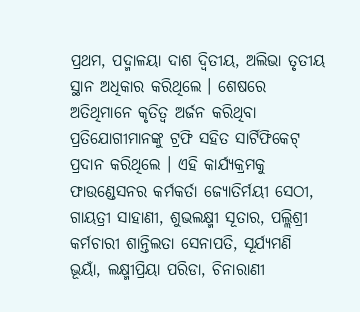ପ୍ରଥମ, ପଦ୍ମାଳୟା ଦାଶ ଦ୍ୱିତୀୟ, ଅଲିଭା ତୃତୀୟ ସ୍ଥାନ ଅଧିକାର କରିଥିଲେ । ଶେଷରେ ଅତିଥିମାନେ କୃତିତ୍ୱ ଅର୍ଜନ କରିଥିବା ପ୍ରତିଯୋଗୀମାନଙ୍କୁ ଟ୍ରଫି ସହିତ ସାର୍ଟିଫିକେଟ୍ ପ୍ରଦାନ କରିଥିଲେ । ଏହି କାର୍ଯ୍ୟକ୍ରମକୁ ଫାଉଣ୍ଡେସନର କର୍ମକର୍ତା ଜ୍ୟୋତିର୍ମୟୀ ସେଠୀ, ଗାୟତ୍ରୀ ସାହାଣୀ, ଶୁଭଲକ୍ଷ୍ମୀ ସୂତାର, ପଲ୍ଲିଶ୍ରୀ କର୍ମଚାରୀ ଶାନ୍ତିଲତା ସେନାପତି, ସୂର୍ଯ୍ୟମଣି ଭୂୟାଁ, ଲକ୍ଷ୍ମୀପ୍ରିୟା ପରିଡା, ଚିନାରାଣୀ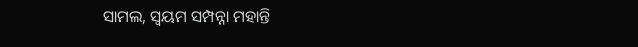ସାମଲ, ସ୍ୱୟମ ସମ୍ପନ୍ନା ମହାନ୍ତି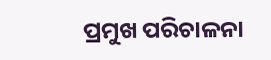ପ୍ରମୁଖ ପରିଚାଳନା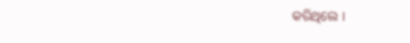କରିଥିଲେ ।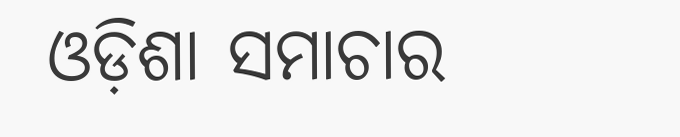ଓଡ଼ିଶା ସମାଚାର